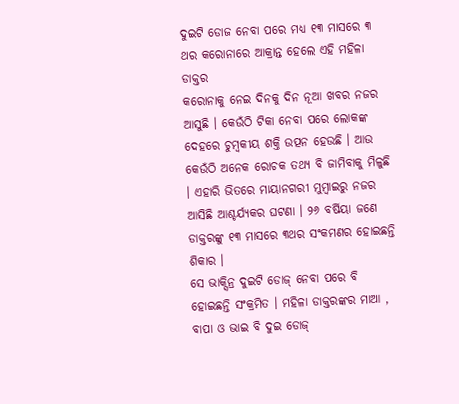ଦୁଇଟି ଡୋଜ ନେବା ପରେ ମଧ୍ୟ ୧୩ ମାସରେ ୩ ଥର କରୋନାରେ ଆକ୍ରାନ୍ତ ହେଲେ ଏହି ମହିଳା ଡାକ୍ତର
କରୋନାକୁ ନେଇ ଦିନକୁ ଦିନ ନୂଆ ଖବର ନଜର ଆସୁଛି । କେଉଁଠି ଟିକା ନେବା ପରେ ଲୋକଙ୍କ ଦେହରେ ଚୁମ୍ୱକୀୟ ଶକ୍ତି ଉତ୍ପନ ହେଉଛି । ଆଉ କେଉଁଠି ଅନେକ ରୋଚକ ତଥ୍ୟ ବି ଜାମିବାକୁ ମିଳୁଛି । ଏହାରି ଭିତରେ ମାୟାନଗରୀ ମୁମ୍ୱାଇରୁ ନଜର ଆସିଛି ଆଶ୍ଚର୍ଯ୍ୟକର ଘଟଣା । ୨୬ ବର୍ଷିୟା ଜଣେ ଡାକ୍ତରଙ୍କୁ ୧୩ ମାସରେ ୩ଥର ସଂକମଣର ହୋଇଛନ୍ତି ଶିକାର ।
ସେ ଭାକ୍ସିନ୍ର ଦୁଇଟି ଡୋଜ୍ ନେବା ପରେ ବି ହୋଇଛନ୍ତି ସଂକ୍ରମିତ । ମହିଳା ଡାକ୍ତରଙ୍କର ମାଆ , ବାପା ଓ ଭାଇ ବି ଦୁଇ ଡୋଜ୍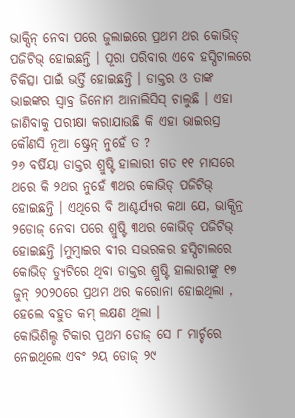ଭାକ୍ସିନ୍ ନେବା ପରେ ଜୁଲାଇରେ ପ୍ରଥମ ଥର କୋଭିଡ୍ ପଜିଟିଭ୍ ହୋଇଛନ୍ତି । ପୂରା ପରିବାର ଏବେ ହସ୍ପିଟାଲରେ ଚିକିତ୍ସା ପାଇଁ ଭର୍ତ୍ତି ହୋଇଛନ୍ତି । ଡାକ୍ତର ଓ ତାଙ୍କ ଭାଇଙ୍କର ସ୍ୱାବ୍ର ଜିନୋମ ଆନାଲିସିସ୍ ଚାଲୁଛି । ଏହା ଜାଣିବାକୁ ପରୀକ୍ଷା କରାଯାଉଛି କି ଏହା ଭାଇରସ୍ର କୌଣସି ନୂଆ ଷ୍ଟ୍ରେନ୍ ନୁହେଁ ତ ?
୨୬ ବର୍ଷିୟା ଡାକ୍ତର ଶ୍ରୁଷ୍ଟି ହାଲାରୀ ଗତ ୧୧ ମାସରେ ଥରେ କି ୨ଥର ନୁହେଁ ୩ଥର କୋଭିଡ୍ ପଜିଟିଭ୍ ହୋଇଛନ୍ତି । ଏଥିରେ ବି ଆଶ୍ଚର୍ଯ୍ୟର କଥା ଯେ, ଭାକ୍ସିନ୍ର ୨ଡୋଜ୍ ନେବା ପରେ ଶ୍ରୁଷ୍ଟି ୩ଥର କୋଭିଡ୍ ପଜିଟିଭ୍ ହୋଇଛନ୍ତି ।ମୁମ୍ୱାଇର ବୀର ସଭରକର ହସ୍ପିଟାଲରେ କୋଭିଡ୍ ଡ୍ୟୁଟିରେ ଥିବା ଡାକ୍ତର ଶ୍ରୁଷ୍ଟି ହାଲାରୀଙ୍କୁ ୧୭ ଜୁନ୍ ୨୦୨୦ରେ ପ୍ରଥମ ଥର କରୋନା ହୋଇଥିଲା , ହେଲେ ବହୁତ କମ୍ ଲକ୍ଷଣ ଥିଲା ।
କୋଭିଶିଲ୍ଡ ଟିକାର ପ୍ରଥମ ଡୋଜ୍ ସେ ୮ ମାର୍ଚ୍ଚରେ ନେଇଥିଲେ ଏବଂ ୨ୟ ଡୋଜ୍ ୨୯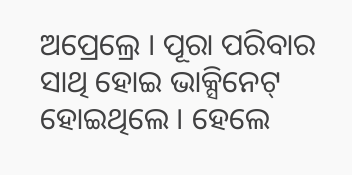ଅପ୍ରେଲ୍ରେ । ପୂରା ପରିବାର ସାଥି ହୋଇ ଭାକ୍ସିନେଟ୍ ହୋଇଥିଲେ । ହେଲେ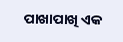ପାଖାପାଖି ଏକ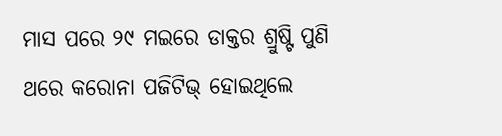ମାସ ପରେ ୨୯ ମଇରେ ଡାକ୍ତର ଶ୍ରୁଷ୍ଟି ପୁଣି ଥରେ କରୋନା ପଜିଟିଭ୍ ହୋଇଥିଲେ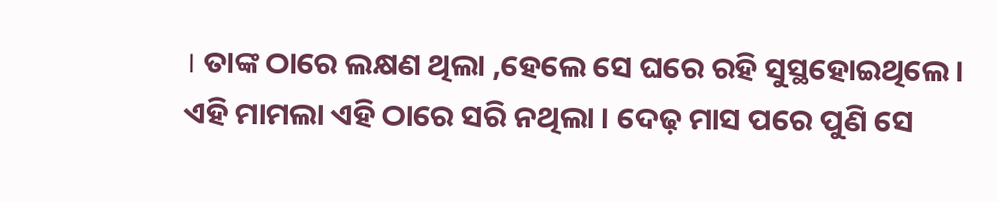। ତାଙ୍କ ଠାରେ ଲକ୍ଷଣ ଥିଲା ,ହେଲେ ସେ ଘରେ ରହି ସୁସ୍ଥହୋଇଥିଲେ । ଏହି ମାମଲା ଏହି ଠାରେ ସରି ନଥିଲା । ଦେଢ଼ ମାସ ପରେ ପୁଣି ସେ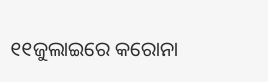୧୧ଜୁଲାଇରେ କରୋନା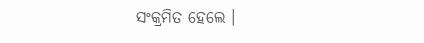ସଂକ୍ରମିତ ହେଲେ ।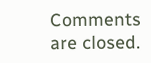Comments are closed.